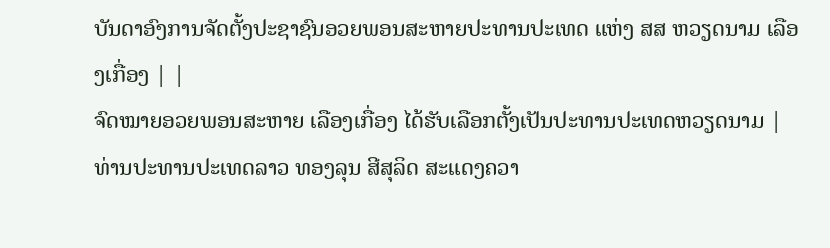ບັນດາອົງການຈັດຕັ້ງປະຊາຊົນອວຍພອນສະຫາຍປະທານປະເທດ ແຫ່ງ ສສ ຫວຽດນາມ ເລືອງເກື່ອງ | |
ຈົດໝາຍອວຍພອນສະຫາຍ ເລືອງເກື່ອງ ໄດ້ຮັບເລືອກຕັ້ງເປັນປະທານປະເທດຫວຽດນາມ |
ທ່ານປະທານປະເທດລາວ ທອງລຸນ ສີສຸລິດ ສະແດງຄວາ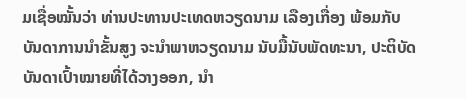ມເຊື່ອໝັ້ນວ່າ ທ່ານປະທານປະເທດຫວຽດນາມ ເລືອງເກື່ອງ ພ້ອມກັບບັນດາການນຳຂັ້ນສູງ ຈະນຳພາຫວຽດນາມ ນັບມື້ນັບພັດທະນາ, ປະຕິບັດບັນດາເປົ້າໝາຍທີ່ໄດ້ວາງອອກ, ນຳ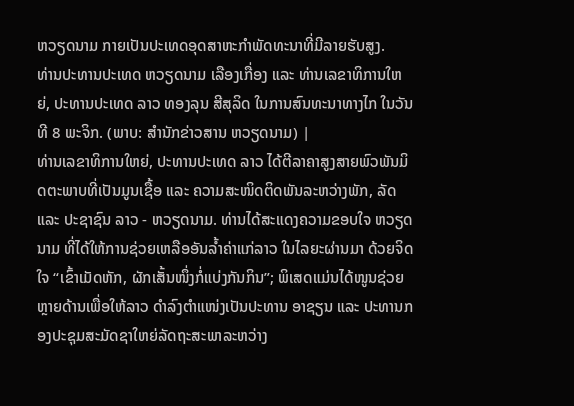ຫວຽດນາມ ກາຍເປັນປະເທດອຸດສາຫະກຳພັດທະນາທີ່ມີລາຍຮັບສູງ.
ທ່ານປະທານປະເທດ ຫວຽດນາມ ເລືອງເກື່ອງ ແລະ ທ່ານເລຂາທິການໃຫຍ່, ປະທານປະເທດ ລາວ ທອງລຸນ ສີສຸລິດ ໃນການສົນທະນາທາງໄກ ໃນວັນທີ 8 ພະຈິກ. (ພາບ: ສຳນັກຂ່າວສານ ຫວຽດນາມ) |
ທ່ານເລຂາທິການໃຫຍ່, ປະທານປະເທດ ລາວ ໄດ້ຕີລາຄາສູງສາຍພົວພັນມິດຕະພາບທີ່ເປັນມູນເຊື້ອ ແລະ ຄວາມສະໜິດຕິດພັນລະຫວ່າງພັກ, ລັດ ແລະ ປະຊາຊົນ ລາວ - ຫວຽດນາມ. ທ່ານໄດ້ສະແດງຄວາມຂອບໃຈ ຫວຽດນາມ ທີ່ໄດ້ໃຫ້ການຊ່ວຍເຫລືອອັນລ້ຳຄ່າແກ່ລາວ ໃນໄລຍະຜ່ານມາ ດ້ວຍຈິດໃຈ “ເຂົ້າເມັດຫັກ, ຜັກເສັ້ນໜຶ່ງກໍ່ແບ່ງກັນກິນ”; ພິເສດແມ່ນໄດ້ໜູນຊ່ວຍຫຼາຍດ້ານເພື່ອໃຫ້ລາວ ດຳລົງຕຳແໜ່ງເປັນປະທານ ອາຊຽນ ແລະ ປະທານກອງປະຊຸມສະມັດຊາໃຫຍ່ລັດຖະສະພາລະຫວ່າງ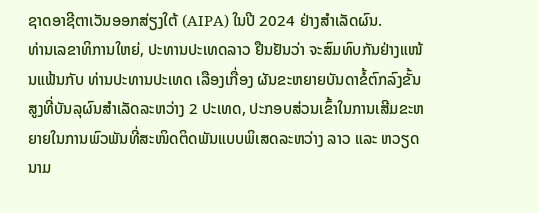ຊາດອາຊີຕາເວັນອອກສ່ຽງໃຕ້ (AIPA) ໃນປີ 2024 ຢ່າງສຳເລັດຜົນ.
ທ່ານເລຂາທິການໃຫຍ່, ປະທານປະເທດລາວ ຢືນຢັນວ່າ ຈະສົມທົບກັນຢ່າງແໜ້ນແຟ້ນກັບ ທ່ານປະທານປະເທດ ເລືອງເກື່ອງ ຜັນຂະຫຍາຍບັນດາຂໍ້ຕົກລົງຂັ້ນສູງທີ່ບັນລຸຜົນສຳເລັດລະຫວ່າງ 2 ປະເທດ, ປະກອບສ່ວນເຂົ້າໃນການເສີມຂະຫຍາຍໃນການພົວພັນທີ່ສະໜິດຕິດພັນແບບພິເສດລະຫວ່າງ ລາວ ແລະ ຫວຽດນາມ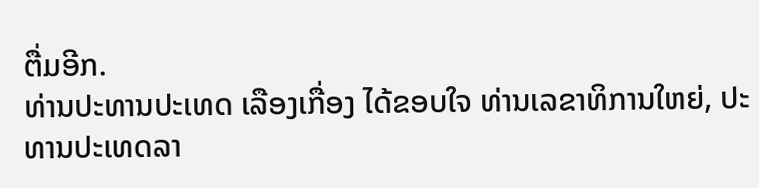ຕື່ມອີກ.
ທ່ານປະທານປະເທດ ເລືອງເກື່ອງ ໄດ້ຂອບໃຈ ທ່ານເລຂາທິການໃຫຍ່, ປະທານປະເທດລາ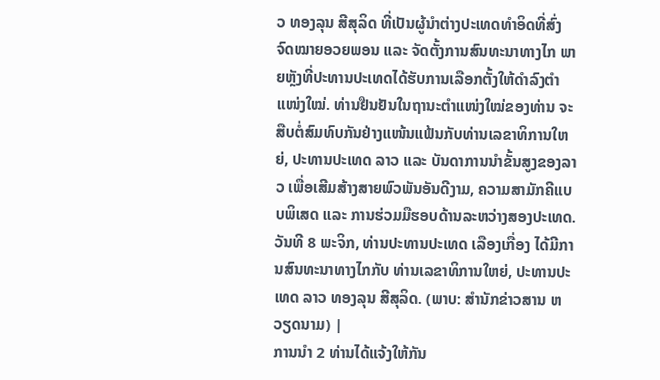ວ ທອງລຸນ ສີສຸລິດ ທີ່ເປັນຜູ້ນຳຕ່າງປະເທດທຳອິດທີ່ສົ່ງຈົດໝາຍອວຍພອນ ແລະ ຈັດຕັ້ງການສົນທະນາທາງໄກ ພາຍຫຼັງທີ່ປະທານປະເທດໄດ້ຮັບການເລືອກຕັ້ງໃຫ້ດຳລົງຕຳແໜ່ງໃໝ່. ທ່ານຢືນຢັນໃນຖານະຕຳແໜ່ງໃໝ່ຂອງທ່ານ ຈະສືບຕໍ່ສົມທົບກັນຢ່າງແໜ້ນແຟ້ນກັບທ່ານເລຂາທິການໃຫຍ່, ປະທານປະເທດ ລາວ ແລະ ບັນດາການນຳຂັ້ນສູງຂອງລາວ ເພື່ອເສີມສ້າງສາຍພົວພັນອັນດີງາມ, ຄວາມສາມັກຄີແບບພິເສດ ແລະ ການຮ່ວມມືຮອບດ້ານລະຫວ່າງສອງປະເທດ.
ວັນທີ 8 ພະຈິກ, ທ່ານປະທານປະເທດ ເລືອງເກື່ອງ ໄດ້ມີການສົນທະນາທາງໄກກັບ ທ່ານເລຂາທິການໃຫຍ່, ປະທານປະເທດ ລາວ ທອງລຸນ ສີສຸລິດ. (ພາບ: ສຳນັກຂ່າວສານ ຫວຽດນາມ) |
ການນຳ 2 ທ່ານໄດ້ແຈ້ງໃຫ້ກັນ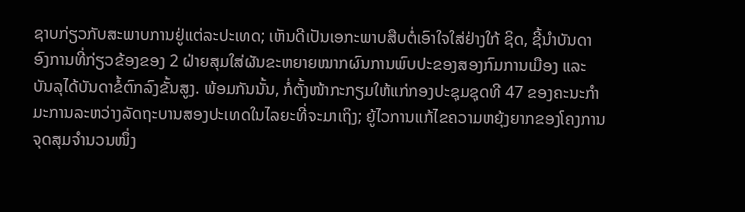ຊາບກ່ຽວກັບສະພາບການຢູ່ແຕ່ລະປະເທດ; ເຫັນດີເປັນເອກະພາບສືບຕໍ່ເອົາໃຈໃສ່ຢ່າງໃກ້ ຊິດ, ຊີ້ນຳບັນດາອົງການທີ່ກ່ຽວຂ້ອງຂອງ 2 ຝ່າຍສຸມໃສ່ຜັນຂະຫຍາຍໝາກຜົນການພົບປະຂອງສອງກົມການເມືອງ ແລະ ບັນລຸໄດ້ບັນດາຂໍ້ຕົກລົງຂັ້ນສູງ. ພ້ອມກັນນັ້ນ, ກໍ່ຕັ້ງໜ້າກະກຽມໃຫ້ແກ່ກອງປະຊຸມຊຸດທີ 47 ຂອງຄະນະກຳມະການລະຫວ່າງລັດຖະບານສອງປະເທດໃນໄລຍະທີ່ຈະມາເຖິງ; ຍູ້ໄວການແກ້ໄຂຄວາມຫຍຸ້ງຍາກຂອງໂຄງການຈຸດສຸມຈຳນວນໜຶ່ງ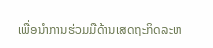ເພື່ອນຳການຮ່ວມມືດ້ານເສດຖະກິດລະຫ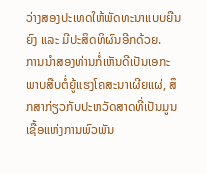ວ່າງສອງປະເທດໃຫ້ພັດທະນາແບບຍືນຍົງ ແລະ ມີປະສິດທິຜົນອີກດ້ວຍ.
ການນຳສອງທ່ານກໍ່ເຫັນດີເປັນເອກະພາບສືບຕໍ່ຍູ້ແຮງໂຄສະນາເຜີຍແຜ່, ສຶກສາກ່ຽວກັບປະຫວັດສາດທີ່ເປັນມູນເຊື້ອແຫ່ງການພົວພັນ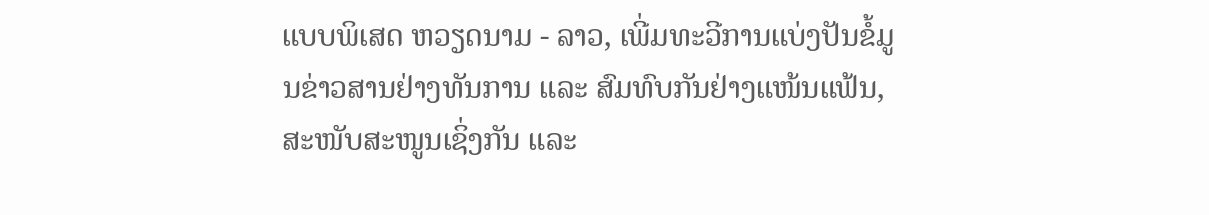ແບບພິເສດ ຫວຽດນາມ - ລາວ, ເພີ່ມທະວີການແບ່ງປັນຂໍ້ມູນຂ່າວສານຢ່າງທັນການ ແລະ ສົມທົບກັນຢ່າງແໜ້ນແຟ້ນ, ສະໜັບສະໜູນເຊິ່ງກັນ ແລະ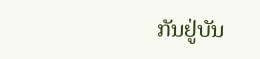ກັນຢູ່ບັນ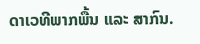ດາເວທີພາກພື້ນ ແລະ ສາກົນ.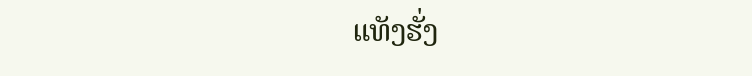ແທັງຮັ່ງ